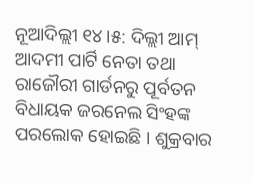ନୂଆଦିଲ୍ଲୀ ୧୪।୫: ଦିଲ୍ଲୀ ଆମ୍ ଆଦମୀ ପାର୍ଟି ନେତା ତଥା ରାଜୌରୀ ଗାର୍ଡନରୁ ପୂର୍ବତନ ବିଧାୟକ ଜରନେଲ ସିଂହଙ୍କ ପରଲୋକ ହୋଇଛି । ଶୁକ୍ରବାର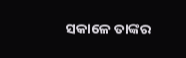ସକାଳେ ତାଙ୍କର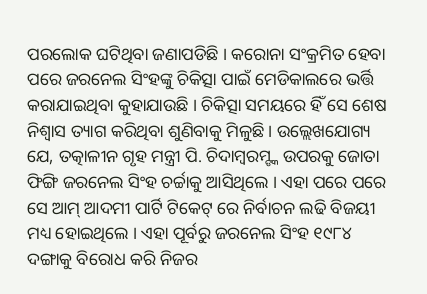ପରଲୋକ ଘଟିଥିବା ଜଣାପଡିଛି । କରୋନା ସଂକ୍ରମିତ ହେବା ପରେ ଜରନେଲ ସିଂହଙ୍କୁ ଚିକିତ୍ସା ପାଇଁ ମେଡିକାଲରେ ଭର୍ତ୍ତି କରାଯାଇଥିବା କୁହାଯାଉଛି । ଚିକିତ୍ସା ସମୟରେ ହିଁ ସେ ଶେଷ ନିଶ୍ବାସ ତ୍ୟାଗ କରିଥିବା ଶୁଣିବାକୁ ମିଳୁଛି । ଉଲ୍ଲେଖଯୋଗ୍ୟ ଯେ, ତତ୍କାଳୀନ ଗୃହ ମନ୍ତ୍ରୀ ପି. ଚିଦାମ୍ବରମ୍ଙ୍କ ଉପରକୁ ଜୋତା ଫିଙ୍ଗି ଜରନେଲ ସିଂହ ଚର୍ଚ୍ଚାକୁ ଆସିଥିଲେ । ଏହା ପରେ ପରେ ସେ ଆମ୍ ଆଦମୀ ପାର୍ଟି ଟିକେଟ୍ ରେ ନିର୍ବାଚନ ଲଢି ବିଜୟୀ ମଧ୍ୟ ହୋଇଥିଲେ । ଏହା ପୂର୍ବରୁ ଜରନେଲ ସିଂହ ୧୯୮୪ ଦଙ୍ଗାକୁ ବିରୋଧ କରି ନିଜର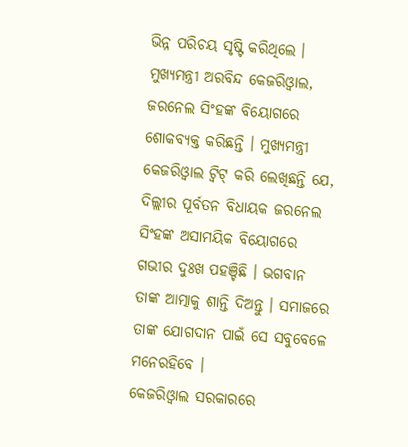ଭିନ୍ନ ପରିଚୟ ସୃଷ୍ଟି କରିଥିଲେ ।
ମୁଖ୍ୟମନ୍ତ୍ରୀ ଅରବିନ୍ଦ କେଜରିଓ୍ବାଲ, ଜରନେଲ ସିଂହଙ୍କ ବିୟୋଗରେ ଶୋକବ୍ୟକ୍ତ କରିଛନ୍ତି । ମୁଖ୍ୟମନ୍ତ୍ରୀ କେଜରିଓ୍ବାଲ ଟ୍ବିଟ୍ କରି ଲେଖିଛନ୍ତି ଯେ, ଦିଲ୍ଲୀର ପୂର୍ବତନ ବିଧାୟକ ଜରନେଲ ସିଂହଙ୍କ ଅସାମୟିକ ବିୟୋଗରେ ଗଭୀର ଦୁଃଖ ପହଞ୍ଚିଛି । ଭଗବାନ ତାଙ୍କ ଆତ୍ମାକୁ ଶାନ୍ତି ଦିଅନ୍ତୁ । ସମାଜରେ ତାଙ୍କ ଯୋଗଦାନ ପାଇଁ ସେ ସବୁବେଳେ ମନେରହିବେ ।
କେଜରିଓ୍ବାଲ ସରକାରରେ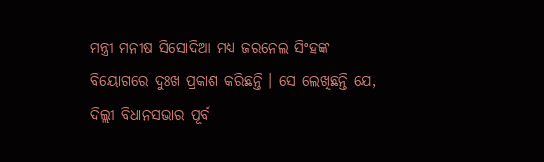ମନ୍ତ୍ରୀ ମନୀଷ ସିସୋଦିଆ ମଧ୍ୟ ଜରନେଲ ସିଂହଙ୍କ ବିୟୋଗରେ ଦୁଃଖ ପ୍ରକାଶ କରିଛନ୍ତି । ସେ ଲେଖିଛନ୍ତି ଯେ, ଦିଲ୍ଲୀ ବିଧାନସଭାର ପୂର୍ବ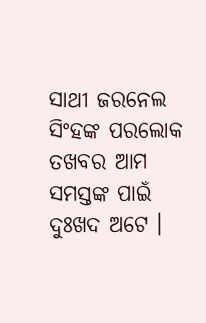ସାଥୀ ଜରନେଲ ସିଂହଙ୍କ ପରଲୋକ ତଖବର ଆମ ସମସ୍ତଙ୍କ ପାଇଁ ଦୁଃଖଦ ଅଟେ ।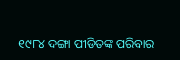୧୯୮୪ ଦଙ୍ଗା ପୀଡିତଙ୍କ ପରିବାର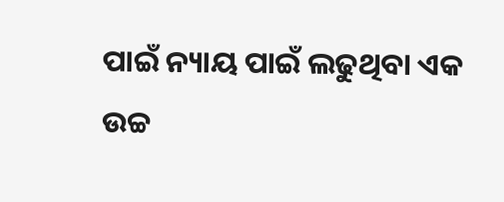ପାଇଁ ନ୍ୟାୟ ପାଇଁ ଲଢୁଥିବା ଏକ ଉଚ୍ଚ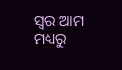ସ୍ବର ଆମ ମଧ୍ୟରୁ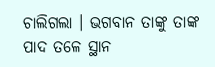ଚାଲିଗଲା । ଭଗବାନ ତାଙ୍କୁ ତାଙ୍କ ପାଦ ତଳେ ସ୍ଥାନ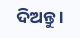ଦିଅନ୍ତୁ ।